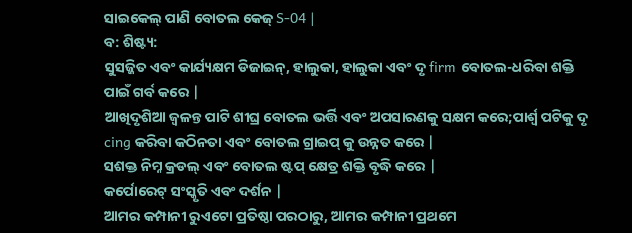ସାଇକେଲ୍ ପାଣି ବୋତଲ କେଜ୍ S-04 |
ବ: ଶିଷ୍ଟ୍ୟ:
ସୁସଜ୍ଜିତ ଏବଂ କାର୍ଯ୍ୟକ୍ଷମ ଡିଜାଇନ୍, ହାଲୁକା, ହାଲୁକା ଏବଂ ଦୃ firm ବୋତଲ-ଧରିବା ଶକ୍ତି ପାଇଁ ଗର୍ବ କରେ |
ଆଖିଦୃଶିଆ ଜ୍ୱଳନ୍ତ ପାଟି ଶୀଘ୍ର ବୋତଲ ଭର୍ତ୍ତି ଏବଂ ଅପସାରଣକୁ ସକ୍ଷମ କରେ;ପାର୍ଶ୍ୱ ପଟିକୁ ଦୃ cing କରିବା କଠିନତା ଏବଂ ବୋତଲ ଗ୍ରାଇପ୍ କୁ ଉନ୍ନତ କରେ |
ସଶକ୍ତ ନିମ୍ନ କ୍ରଡଲ୍ ଏବଂ ବୋତଲ ଷ୍ଟପ୍ କ୍ଷେତ୍ର ଶକ୍ତି ବୃଦ୍ଧି କରେ |
କର୍ପୋରେଟ୍ ସଂସ୍କୃତି ଏବଂ ଦର୍ଶନ |
ଆମର କମ୍ପାନୀ ରୁଏଟୋ ପ୍ରତିଷ୍ଠା ପରଠାରୁ, ଆମର କମ୍ପାନୀ ପ୍ରଥମେ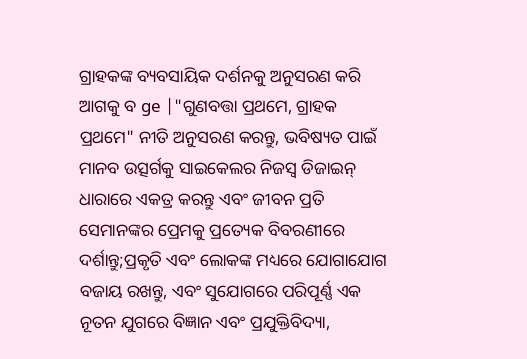ଗ୍ରାହକଙ୍କ ବ୍ୟବସାୟିକ ଦର୍ଶନକୁ ଅନୁସରଣ କରି ଆଗକୁ ବ ge |"ଗୁଣବତ୍ତା ପ୍ରଥମେ, ଗ୍ରାହକ ପ୍ରଥମେ" ନୀତି ଅନୁସରଣ କରନ୍ତୁ, ଭବିଷ୍ୟତ ପାଇଁ ମାନବ ଉତ୍ସର୍ଗକୁ ସାଇକେଲର ନିଜସ୍ୱ ଡିଜାଇନ୍ ଧାରାରେ ଏକତ୍ର କରନ୍ତୁ ଏବଂ ଜୀବନ ପ୍ରତି ସେମାନଙ୍କର ପ୍ରେମକୁ ପ୍ରତ୍ୟେକ ବିବରଣୀରେ ଦର୍ଶାନ୍ତୁ;ପ୍ରକୃତି ଏବଂ ଲୋକଙ୍କ ମଧ୍ୟରେ ଯୋଗାଯୋଗ ବଜାୟ ରଖନ୍ତୁ, ଏବଂ ସୁଯୋଗରେ ପରିପୂର୍ଣ୍ଣ ଏକ ନୂତନ ଯୁଗରେ ବିଜ୍ଞାନ ଏବଂ ପ୍ରଯୁକ୍ତିବିଦ୍ୟା,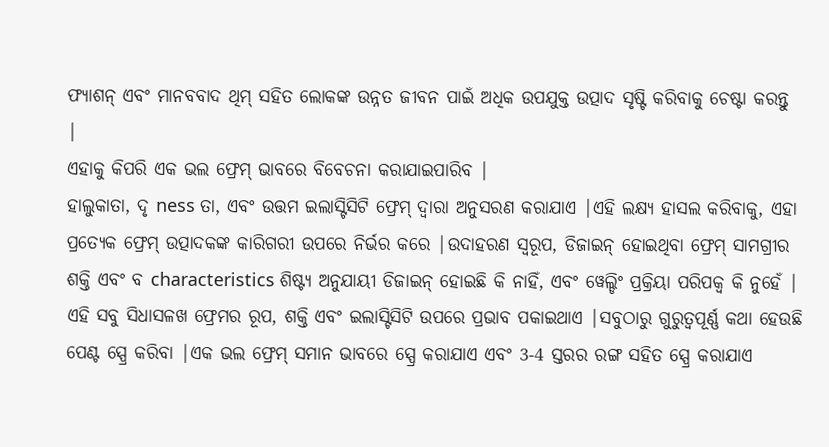ଫ୍ୟାଶନ୍ ଏବଂ ମାନବବାଦ ଥିମ୍ ସହିତ ଲୋକଙ୍କ ଉନ୍ନତ ଜୀବନ ପାଇଁ ଅଧିକ ଉପଯୁକ୍ତ ଉତ୍ପାଦ ସୃଷ୍ଟି କରିବାକୁ ଚେଷ୍ଟା କରନ୍ତୁ |
ଏହାକୁ କିପରି ଏକ ଭଲ ଫ୍ରେମ୍ ଭାବରେ ବିବେଚନା କରାଯାଇପାରିବ |
ହାଲୁକାତା, ଦୃ ness ତା, ଏବଂ ଉତ୍ତମ ଇଲାସ୍ଟିସିଟି ଫ୍ରେମ୍ ଦ୍ୱାରା ଅନୁସରଣ କରାଯାଏ |ଏହି ଲକ୍ଷ୍ୟ ହାସଲ କରିବାକୁ, ଏହା ପ୍ରତ୍ୟେକ ଫ୍ରେମ୍ ଉତ୍ପାଦକଙ୍କ କାରିଗରୀ ଉପରେ ନିର୍ଭର କରେ |ଉଦାହରଣ ସ୍ୱରୂପ, ଡିଜାଇନ୍ ହୋଇଥିବା ଫ୍ରେମ୍ ସାମଗ୍ରୀର ଶକ୍ତି ଏବଂ ବ characteristics ଶିଷ୍ଟ୍ୟ ଅନୁଯାୟୀ ଡିଜାଇନ୍ ହୋଇଛି କି ନାହିଁ, ଏବଂ ୱେଲ୍ଡିଂ ପ୍ରକ୍ରିୟା ପରିପକ୍ୱ କି ନୁହେଁ |
ଏହି ସବୁ ସିଧାସଳଖ ଫ୍ରେମର ରୂପ, ଶକ୍ତି ଏବଂ ଇଲାସ୍ଟିସିଟି ଉପରେ ପ୍ରଭାବ ପକାଇଥାଏ |ସବୁଠାରୁ ଗୁରୁତ୍ୱପୂର୍ଣ୍ଣ କଥା ହେଉଛି ପେଣ୍ଟ ସ୍ପ୍ରେ କରିବା |ଏକ ଭଲ ଫ୍ରେମ୍ ସମାନ ଭାବରେ ସ୍ପ୍ରେ କରାଯାଏ ଏବଂ 3-4 ସ୍ତରର ରଙ୍ଗ ସହିତ ସ୍ପ୍ରେ କରାଯାଏ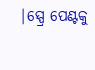|ସ୍ପ୍ରେ ପେଣ୍ଟକୁ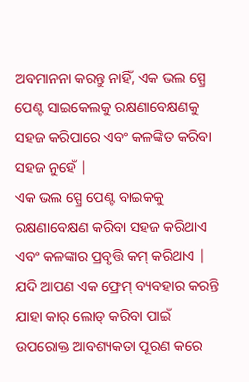ଅବମାନନା କରନ୍ତୁ ନାହିଁ, ଏକ ଭଲ ସ୍ପ୍ରେ ପେଣ୍ଟ ସାଇକେଲକୁ ରକ୍ଷଣାବେକ୍ଷଣକୁ ସହଜ କରିପାରେ ଏବଂ କଳଙ୍କିତ କରିବା ସହଜ ନୁହେଁ |
ଏକ ଭଲ ସ୍ପ୍ରେ ପେଣ୍ଟ ବାଇକକୁ ରକ୍ଷଣାବେକ୍ଷଣ କରିବା ସହଜ କରିଥାଏ ଏବଂ କଳଙ୍କାର ପ୍ରବୃତ୍ତି କମ୍ କରିଥାଏ |
ଯଦି ଆପଣ ଏକ ଫ୍ରେମ୍ ବ୍ୟବହାର କରନ୍ତି ଯାହା କାର୍ ଲୋଡ୍ କରିବା ପାଇଁ ଉପରୋକ୍ତ ଆବଶ୍ୟକତା ପୂରଣ କରେ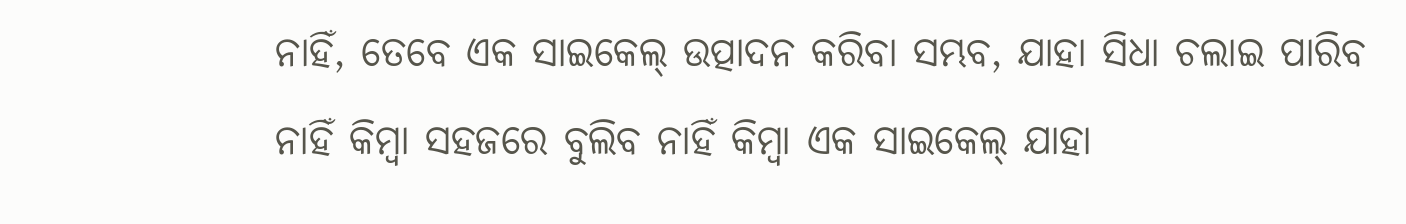ନାହିଁ, ତେବେ ଏକ ସାଇକେଲ୍ ଉତ୍ପାଦନ କରିବା ସମ୍ଭବ, ଯାହା ସିଧା ଚଲାଇ ପାରିବ ନାହିଁ କିମ୍ବା ସହଜରେ ବୁଲିବ ନାହିଁ କିମ୍ବା ଏକ ସାଇକେଲ୍ ଯାହା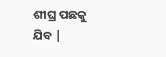ଶୀଘ୍ର ପଛକୁ ଯିବ |